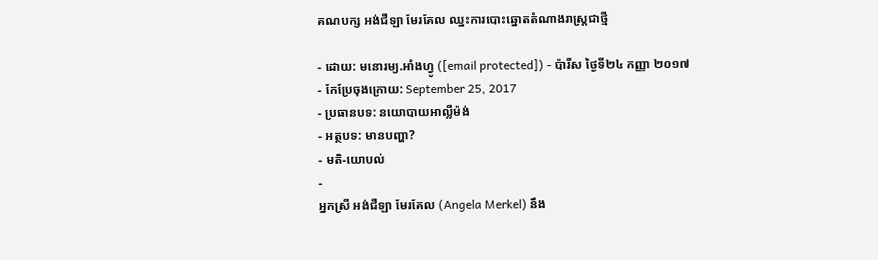គណបក្ស អង់ជឺឡា មែរគែល ឈ្នះការបោះឆ្នោតតំណាងរាស្ត្រជាថ្មី

- ដោយ: មនោរម្យ.អាំងហ្វូ ([email protected]) - ប៉ារីស ថ្ងៃទី២៤ កញ្ញា ២០១៧
- កែប្រែចុងក្រោយ: September 25, 2017
- ប្រធានបទ: នយោបាយអាល្លឺម៉ង់
- អត្ថបទ: មានបញ្ហា?
- មតិ-យោបល់
-
អ្នកស្រី អង់ជឺឡា មែរគែល (Angela Merkel) នឹង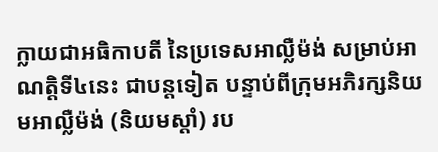ក្លាយជាអធិកាបតី នៃប្រទេសអាល្លឺម៉ង់ សម្រាប់អាណត្តិទី៤នេះ ជាបន្តទៀត បន្ទាប់ពីក្រុមអភិរក្សនិយមអាល្លឺម៉ង់ (និយមស្ដាំ) រប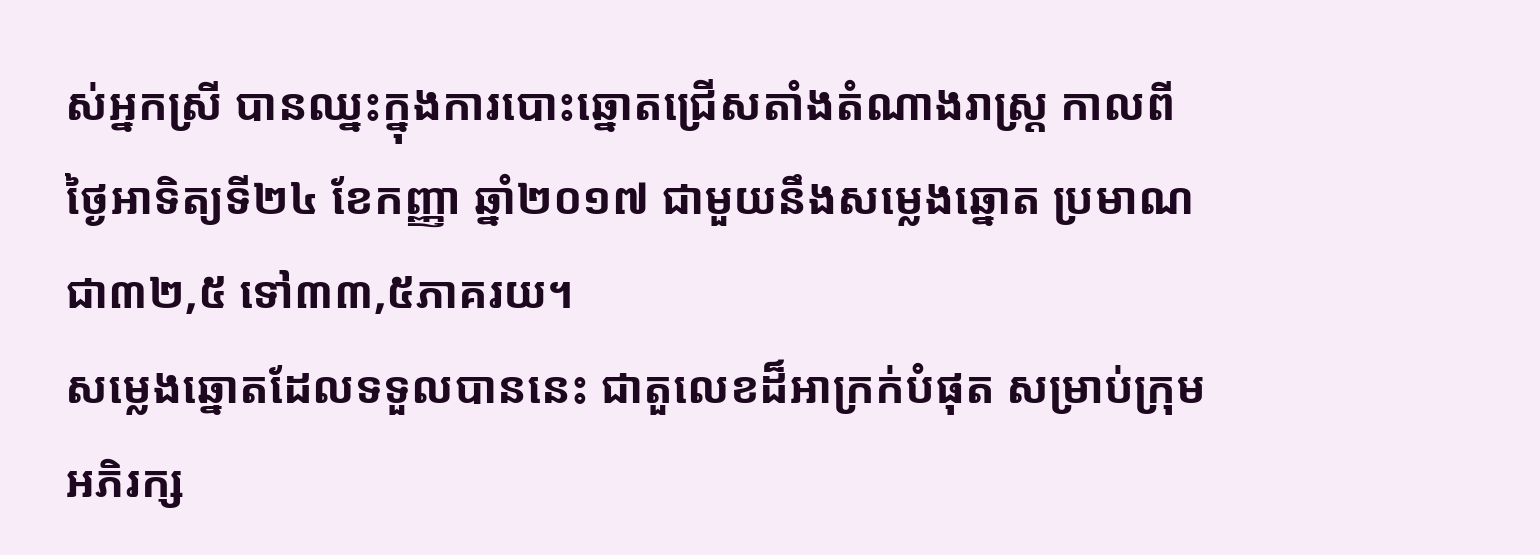ស់អ្នកស្រី បានឈ្នះក្នុងការបោះឆ្នោតជ្រើសតាំងតំណាងរាស្ត្រ កាលពីថ្ងៃអាទិត្យទី២៤ ខែកញ្ញា ឆ្នាំ២០១៧ ជាមួយនឹងសម្លេងឆ្នោត ប្រមាណជា៣២,៥ ទៅ៣៣,៥ភាគរយ។
សម្លេងឆ្នោតដែលទទួលបាននេះ ជាតួលេខដ៏អាក្រក់បំផុត សម្រាប់ក្រុមអភិរក្ស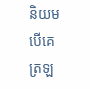និយម បើគេត្រឡ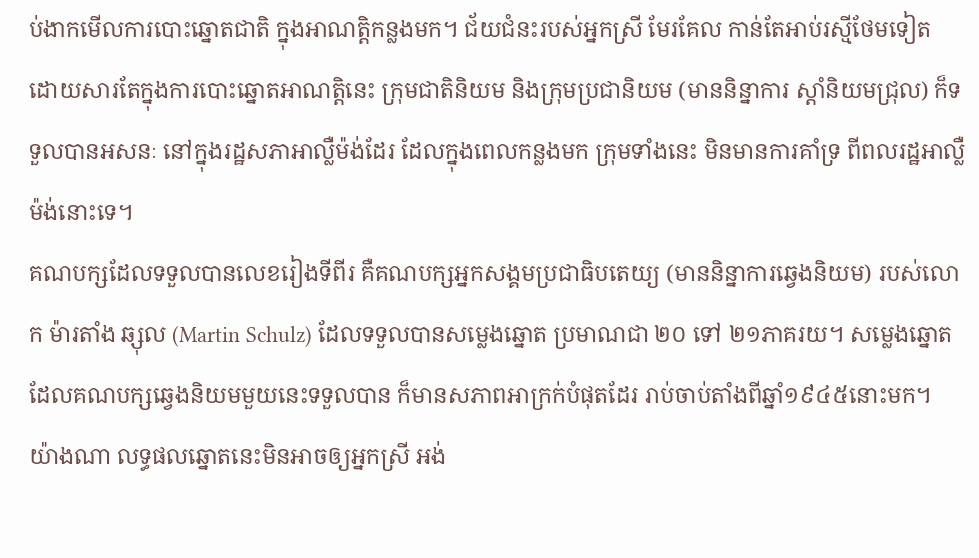ប់ងាកមើលការបោះឆ្នោតជាតិ ក្នុងអាណត្តិកន្លងមក។ ជ័យជំនះរបស់អ្នកស្រី មែរគែល កាន់តែអាប់រស្មីថែមទៀត ដោយសារតែក្នុងការបោះឆ្នោតអាណត្តិនេះ ក្រុមជាតិនិយម និងក្រុមប្រជានិយម (មាននិន្នាការ ស្ដាំនិយមជ្រុល) ក៏ទទួលបានអសនៈ នៅក្នុងរដ្ឋសភាអាល្លឺម៉ង់ដែរ ដែលក្នុងពេលកន្លងមក ក្រុមទាំងនេះ មិនមានការគាំទ្រ ពីពលរដ្ឋអាល្លឺម៉ង់នោះទេ។
គណបក្សដែលទទួលបានលេខរៀងទីពីរ គឺគណបក្សអ្នកសង្គមប្រជាធិបតេយ្យ (មាននិន្នាការឆ្វេងនិយម) របស់លោក ម៉ារតាំង ឆ្សុល (Martin Schulz) ដែលទទួលបានសម្លេងឆ្នោត ប្រមាណជា ២០ ទៅ ២១ភាគរយ។ សម្លេងឆ្នោត ដែលគណបក្សឆ្វេងនិយមមួយនេះទទួលបាន ក៏មានសភាពអាក្រក់បំផុតដែរ រាប់ចាប់តាំងពីឆ្នាំ១៩៤៥នោះមក។
យ៉ាងណា លទ្ធផលឆ្នោតនេះមិនអាចឲ្យអ្នកស្រី អង់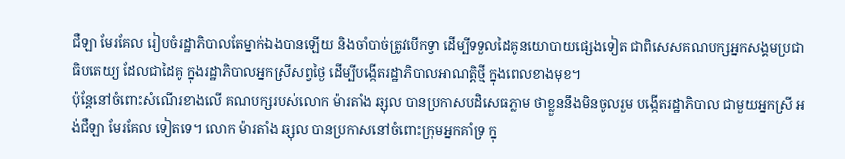ជឺឡា មែរគែល រៀបចំរដ្ឋាភិបាលតែម្នាក់ឯងបានឡើយ និងចាំបាច់ត្រូវបើកទ្វា ដើម្បីទទួលដៃគូនយោបាយផ្សេងទៀត ជាពិសេសគណបក្សអ្នកសង្គមប្រជាធិបតេយ្យ ដែលជាដៃគូ ក្នុងរដ្ឋាភិបាលអ្នកស្រីសព្វថ្ងៃ ដើម្បីបង្កើតរដ្ឋាភិបាលអាណត្តិថ្មី ក្នុងពេលខាងមុខ។
ប៉ុន្តែនៅចំពោះសំណើរខាងលើ គណបក្សរបស់លោក ម៉ារតាំង ឆ្សុល បានប្រកាសបដិសេធភ្លាម ថាខ្លួននឹងមិនចូលរួម បង្កើតរដ្ឋាភិបាល ជាមួយអ្នកស្រី អង់ជឺឡា មែរគែល ទៀតទេ។ លោក ម៉ារតាំង ឆ្សុល បានប្រកាសនៅចំពោះក្រុមអ្នកគាំទ្រ ក្នុ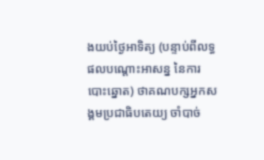ងយប់ថ្ងៃអាទិត្យ (បន្ទាប់ពីលទ្ធផលបណ្ដោះអាសន្ន នៃការបោះឆ្នោត) ថាគណបក្សអ្នកសង្គមប្រជាធិបតេយ្យ ចាំបាច់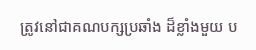ត្រូវនៅជាគណបក្សប្រឆាំង ដ៏ខ្លាំងមួយ ប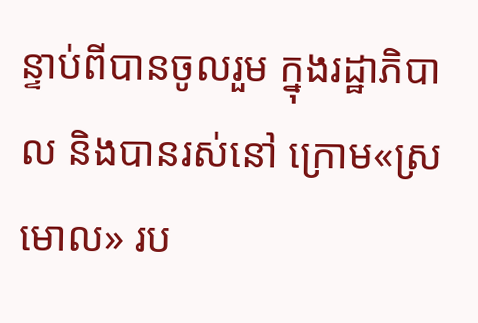ន្ទាប់ពីបានចូលរួម ក្នុងរដ្ឋាភិបាល និងបានរស់នៅ ក្រោម«ស្រមោល» រប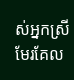ស់អ្នកស្រី មែរគែល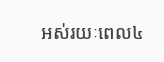អស់រយៈពេល៤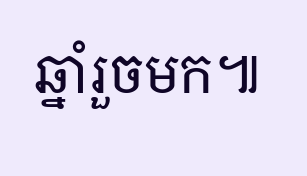ឆ្នាំរួចមក៕